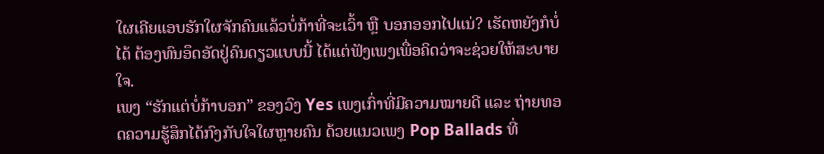ໃຜເຄີຍແອບຮັກໃຜຈັກຄົນແລ້ວບໍ່ກ້າທີ່ຈະເວົ້າ ຫຼື ບອກອອກໄປແນ່? ເຮັດຫຍັງກໍບໍ່ໄດ້ ຕ້ອງທົນອຶດອັດຢູ່ຄົນດຽວແບບນີ້ ໄດ້ແຕ່ຟັງເພງເພື່ອຄິດວ່າຈະຊ່ວຍໃຫ້ສະບາຍໃຈ.
ເພງ “ຮັກແຕ່ບໍ່ກ້າບອກ” ຂອງວົງ Yes ເພງເກົ່າທີ່ມີຄວາມໝາຍດີ ແລະ ຖ່າຍທອດຄວາມຮູ້ສຶກໄດ້ກົງກັບໃຈໃຜຫຼາຍຄົນ ດ້ວຍແນວເພງ Pop Ballads ທີ່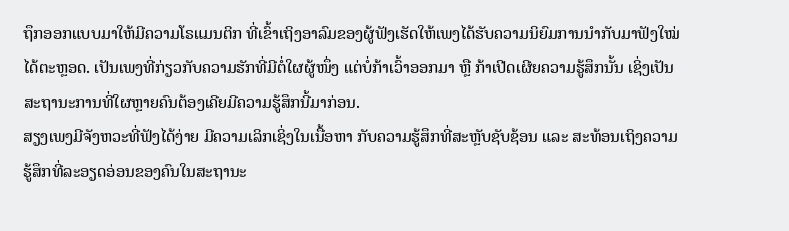ຖຶກອອກແບບມາໃຫ້ມີຄວາມໂຣແມນຕິກ ທີ່ເຂົ້າເຖິງອາລົມຂອງຜູ້ຟັງເຮັດໃຫ້ເພງໄດ້ຮັບຄວາມນິຍົມການນຳກັບມາຟັງໃໝ່ໄດ້ຕະຫຼອດ. ເປັນເພງທີ່ກ່ຽວກັບຄວາມຮັກທີ່ມີຕໍ່ໃຜຜູ້ໜຶ່ງ ແຕ່ບໍ່ກ້າເວົ້າອອກມາ ຫຼື ກ້າເປີດເຜີຍຄວາມຮູ້ສຶກນັ້ນ ເຊິ່ງເປັນສະຖານະການທີ່ໃຜຫຼາຍຄົນຕ້ອງເຄີຍມີຄວາມຮູ້ສຶກນີ້ມາກ່ອນ.
ສຽງເພງມີຈັງຫວະທີ່ຟັງໄດ້ງ່າຍ ມີຄວາມເລິກເຊິ່ງໃນເນື້ອຫາ ກັບຄວາມຮູ້ສຶກທີ່ສະຫຼັບຊັບຊ້ອນ ແລະ ສະທ້ອນເຖິງຄວາມຮູ້ສຶກທີ່ລະອຽດອ່ອນຂອງຄົນໃນສະຖານະ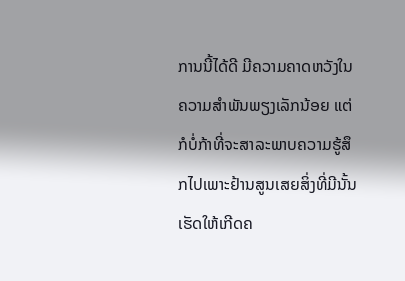ການນີ້ໄດ້ດີ ມີຄວາມຄາດຫວັງໃນຄວາມສຳພັນພຽງເລັກນ້ອຍ ແຕ່ກໍບໍ່ກ້າທີ່ຈະສາລະພາບຄວາມຮູ້ສຶກໄປເພາະຢ້ານສູນເສຍສິ່ງທີ່ມີນັ້ນ ເຮັດໃຫ້ເກີດຄ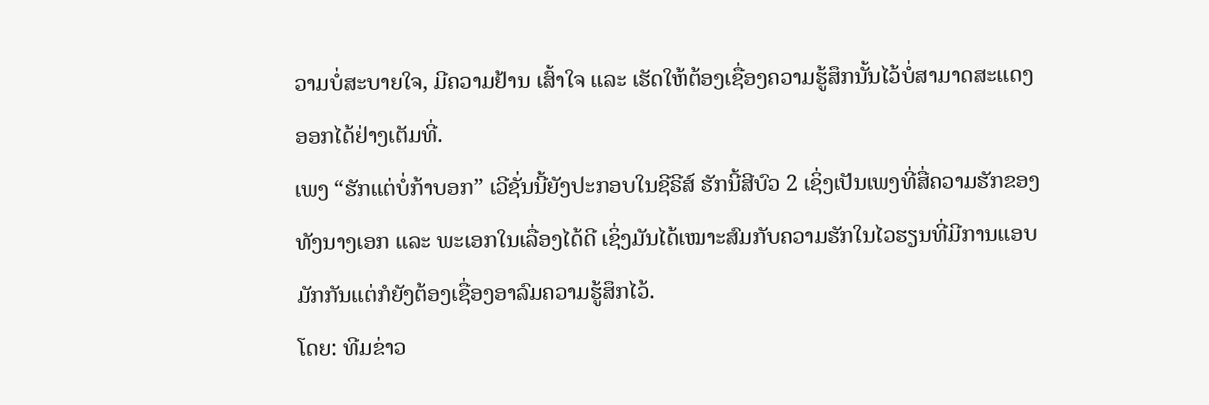ວາມບໍ່ສະບາຍໃຈ, ມີຄວາມຢ້ານ ເສົ້າໃຈ ແລະ ເຮັດໃຫ້ຕ້ອງເຊື່ອງຄວາມຮູ້ສຶກນັ້ນໄວ້ບໍ່ສາມາດສະແດງອອກໄດ້ຢ່າງເຕັມທີ່.
ເພງ “ຮັກແຕ່ບໍ່ກ້າບອກ” ເວີຊັ່ນນີ້ຍັງປະກອບໃນຊີຣີສ໌ ຮັກນີ້ສີບົວ 2 ເຊິ່ງເປັນເພງທີ່ສື່ຄວາມຮັກຂອງທັງນາງເອກ ແລະ ພະເອກໃນເລື່ອງໄດ້ດີ ເຊິ່ງມັນໄດ້ເໝາະສົມກັບຄວາມຮັກໃນໄວຮຽນທີ່ມີການແອບມັກກັນແຕ່ກໍຍັງຕ້ອງເຊື່ອງອາລົມຄວາມຮູ້ສຶກໄວ້.
ໂດຍ: ທີມຂ່າວ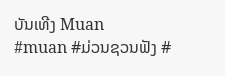ບັນເທີງ Muan
#muan #ມ່ວນຊວນຟັງ #